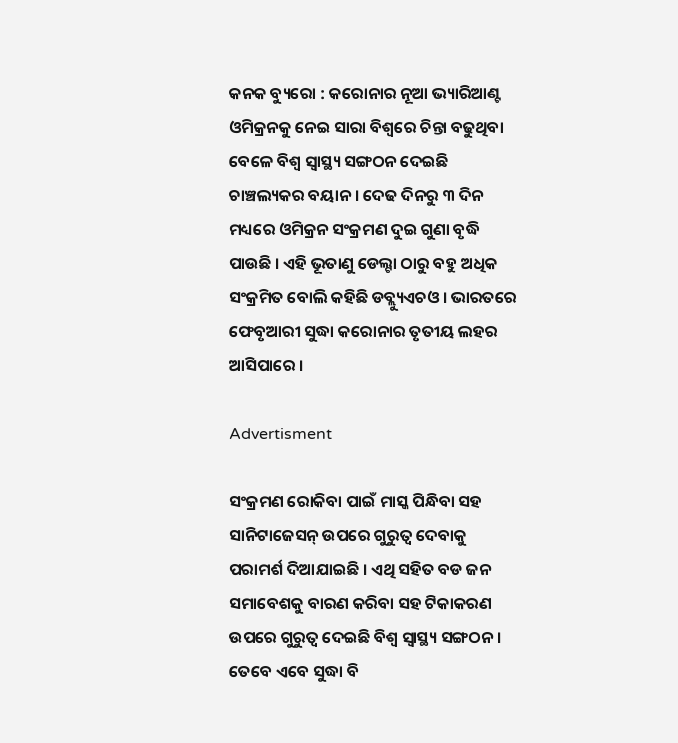କନକ ବ୍ୟୁରୋ : କରୋନାର ନୂଆ ଭ୍ୟାରିଆଣ୍ଟ ଓମିକ୍ରନକୁ ନେଇ ସାରା ବିଶ୍ୱରେ ଚିନ୍ତା ବଢୁଥିବା ବେଳେ ବିଶ୍ୱ ସ୍ୱାସ୍ଥ୍ୟ ସଙ୍ଗଠନ ଦେଇଛି ଚାଞ୍ଚଲ୍ୟକର ବୟାନ । ଦେଢ ଦିନରୁ ୩ ଦିନ ମଧ୍ୟରେ ଓମିକ୍ରନ ସଂକ୍ରମଣ ଦୁଇ ଗୁଣା ବୃଦ୍ଧି ପାଉଛି । ଏହି ଭୂତାଣୁ ଡେଲ୍ଟା ଠାରୁ ବହୁ ଅଧିକ ସଂକ୍ରମିତ ବୋଲି କହିଛି ଡବ୍ଲ୍ୟୁଏଚଓ । ଭାରତରେ ଫେବୃଆରୀ ସୁଦ୍ଧା କରୋନାର ତୃତୀୟ ଲହର ଆସିପାରେ ।

Advertisment

ସଂକ୍ରମଣ ରୋକିବା ପାଇଁ ମାସ୍କ ପିନ୍ଧିବା ସହ ସାନିଟାଜେସନ୍ ଉପରେ ଗୁରୁତ୍ୱ ଦେବାକୁ ପରାମର୍ଶ ଦିଆଯାଇଛି । ଏଥି ସହିତ ବଡ ଜନ ସମାବେଶକୁ ବାରଣ କରିବା ସହ ଟିକାକରଣ ଉପରେ ଗୁରୁତ୍ୱ ଦେଇଛି ବିଶ୍ୱ ସ୍ୱାସ୍ଥ୍ୟ ସଙ୍ଗଠନ । ତେବେ ଏବେ ସୁଦ୍ଧା ବି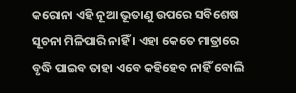କରୋନା ଏହି ନୂଆ ଭୂତାଣୁ ଉପରେ ସବିଶେଷ ସୂଚନା ମିଳିପାରି ନାହିଁ । ଏହା କେତେ ମାତ୍ରାରେ ବୃଦ୍ଧି ପାଇବ ତାହା ଏବେ କହିହେବ ନାହିଁ ବୋଲି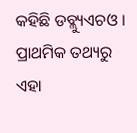କହିଛି ଡବ୍ଲ୍ୟୁଏଚଓ । ପ୍ରାଥମିକ ତଥ୍ୟରୁ ଏହା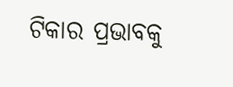ଟିକାର ପ୍ରଭାବକୁ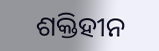ଶକ୍ତିହୀନ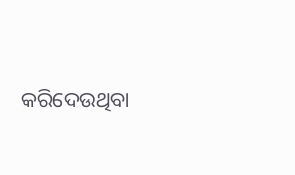କରିଦେଉଥିବା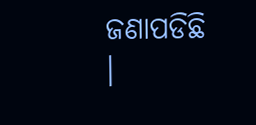ଜଣାପଡିଛି ।